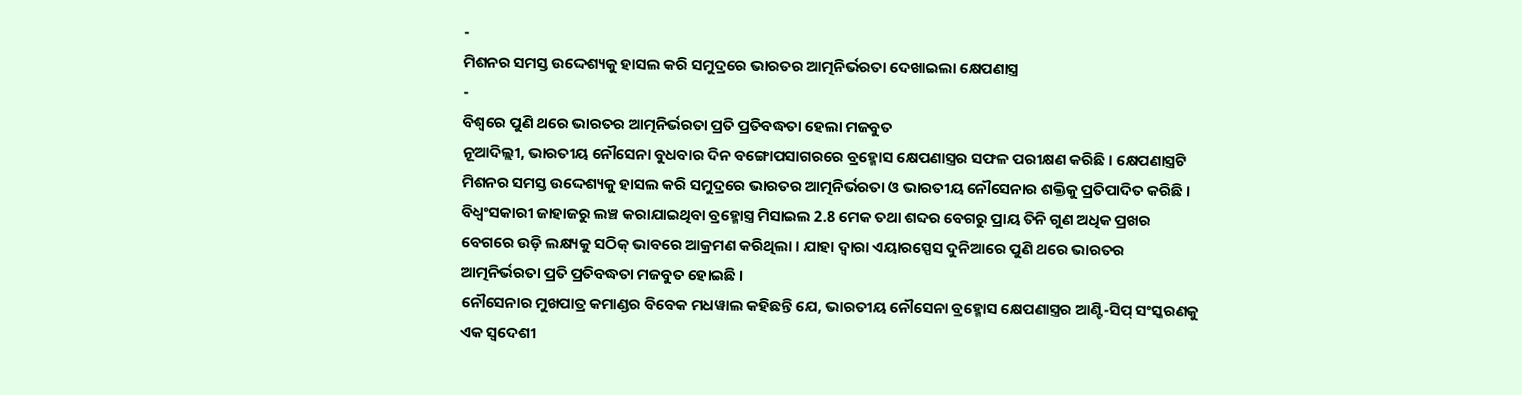-
ମିଶନର ସମସ୍ତ ଉଦ୍ଦେଶ୍ୟକୁ ହାସଲ କରି ସମୁଦ୍ରରେ ଭାରତର ଆତ୍ମନିର୍ଭରତା ଦେଖାଇଲା କ୍ଷେପଣାସ୍ତ୍ର
-
ବିଶ୍ୱରେ ପୁଣି ଥରେ ଭାରତର ଆତ୍ମନିର୍ଭରତା ପ୍ରତି ପ୍ରତିବଦ୍ଧତା ହେଲା ମଜବୁତ
ନୂଆଦିଲ୍ଲୀ, ଭାରତୀୟ ନୌସେନା ବୁଧବାର ଦିନ ବଙ୍ଗୋପସାଗରରେ ବ୍ରହ୍ମୋସ କ୍ଷେପଣାସ୍ତ୍ରର ସଫଳ ପରୀକ୍ଷଣ କରିଛି । କ୍ଷେପଣାସ୍ତ୍ରଟି ମିଶନର ସମସ୍ତ ଉଦ୍ଦେଶ୍ୟକୁ ହାସଲ କରି ସମୁଦ୍ରରେ ଭାରତର ଆତ୍ମନିର୍ଭରତା ଓ ଭାରତୀୟ ନୌସେନାର ଶକ୍ତିକୁ ପ୍ରତିପାଦିତ କରିଛି । ବିଧ୍ୱଂସକାରୀ ଜାହାଜରୁ ଲଞ୍ଚ କରାଯାଇଥିବା ବ୍ରହ୍ମୋସ୍ତ୍ର ମିସାଇଲ 2.8 ମେକ ତଥା ଶବ୍ଦର ବେଗରୁ ପ୍ରାୟ ତିନି ଗୁଣ ଅଧିକ ପ୍ରଖର ବେଗରେ ଉଡ଼ି ଲକ୍ଷ୍ୟକୁ ସଠିକ୍ ଭାବରେ ଆକ୍ରମଣ କରିଥିଲା । ଯାହା ଦ୍ୱାରା ଏୟାରସ୍ପେସ ଦୁନିଆରେ ପୁଣି ଥରେ ଭାରତର ଆତ୍ମନିର୍ଭରତା ପ୍ରତି ପ୍ରତିବଦ୍ଧତା ମଜବୁତ ହୋଇଛି ।
ନୌସେନାର ମୁଖପାତ୍ର କମାଣ୍ଡର ବିବେକ ମଧୱାଲ କହିଛନ୍ତି ଯେ, ଭାରତୀୟ ନୌସେନା ବ୍ରହ୍ମୋସ କ୍ଷେପଣାସ୍ତ୍ରର ଆଣ୍ଟି-ସିପ୍ ସଂସ୍କରଣକୁ ଏକ ସ୍ୱଦେଶୀ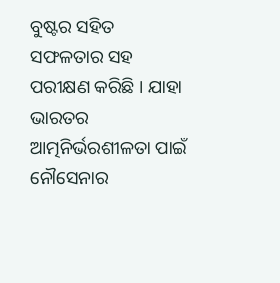ବୁଷ୍ଟର ସହିତ ସଫଳତାର ସହ ପରୀକ୍ଷଣ କରିଛି । ଯାହା ଭାରତର ଆତ୍ମନିର୍ଭରଶୀଳତା ପାଇଁ ନୌସେନାର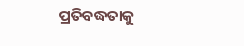ପ୍ରତିବଦ୍ଧତାକୁ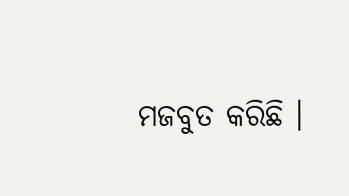ମଜବୁତ କରିଛି ।